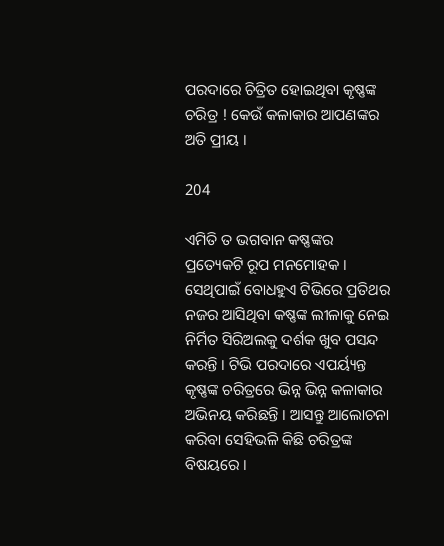ପରଦାରେ ଚିତ୍ରିତ ହୋଇଥିବା କୃଷ୍ଣଙ୍କ ଚରିତ୍ର ! କେଉଁ କଳାକାର ଆପଣଙ୍କର ଅତି ପ୍ରୀୟ ।

204

ଏମିତି ତ ଭଗବାନ କଷ୍ଣଙ୍କର ପ୍ରତ୍ୟେକଟି ରୂପ ମନମୋହକ । ସେଥିପାଇଁ ବୋଧହୁଏ ଟିଭିରେ ପ୍ରତିଥର ନଜର ଆସିଥିବା କଷ୍ଣଙ୍କ ଲୀଳାକୁ ନେଇ ନିର୍ମିତ ସିରିଅଲକୁ ଦର୍ଶକ ଖୁବ ପସନ୍ଦ କରନ୍ତି । ଟିଭି ପରଦାରେ ଏପର୍ୟ୍ୟନ୍ତ କୃଷ୍ଣଙ୍କ ଚରିତ୍ରରେ ଭିନ୍ନ ଭିନ୍ନ କଳାକାର ଅଭିନୟ କରିଛନ୍ତି । ଆସନ୍ତୁ ଆଲୋଚନା କରିବା ସେହିଭଳି କିଛି ଚରିତ୍ରଙ୍କ ବିଷୟରେ ।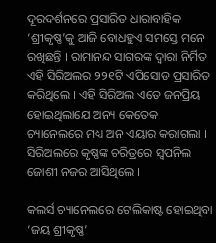ଦୂରଦର୍ଶନରେ ପ୍ରସାରିତ ଧାରାବାହିକ ‘ଶ୍ରୀକୃଷ୍ଣ’କୁ ଆଜି ବୋଧହୁଏ ସମସ୍ତେ ମନେ ରଖିଛନ୍ତି । ରାମାନନ୍ଦ ସାଗରଙ୍କ ଦ୍ୱାରା ନିର୍ମିତ ଏହି ସିରିଅଲର ୨୨୧ଟି ଏପିସୋଡ ପ୍ରସାରିତ କରିଥିଲେ । ଏହି ସିରିଅଲ ଏତେ ଜନପ୍ରିୟ ହୋଇଥିଲାଯେ ଅନ୍ୟ କେତେକ ଚ୍ୟାନେଲରେ ମଧ୍ୟ ଅନ ଏୟାର କରାଗଲା । ସିରିଅଲରେ କୃଷ୍ଣଙ୍କ ଚରିତ୍ରରେ ସ୍ୱପନିଲ ଜୋଶୀ ନଜର ଆସିଥିଲେ ।

କଲର୍ସ ଚ୍ୟାନେଲରେ ଟେଲିକାଷ୍ଟ ହୋଇଥିବା ‘ଜୟ ଶ୍ରୀକୃଷ୍ଣ’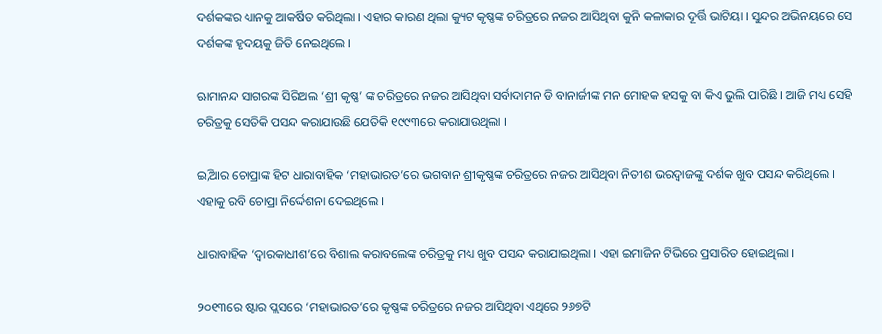ଦର୍ଶକଙ୍କର ଧ୍ୟାନକୁ ଆକର୍ଷିତ କରିଥିଲା । ଏହାର କାରଣ ଥିଲା କ୍ୟୁଟ କୃଷ୍ଣଙ୍କ ଚରିତ୍ରରେ ନଜର ଆସିଥିବା କୁନି କଳାକାର ଦୂର୍ତ୍ତି ଭାଟିୟା । ସୁନ୍ଦର ଅଭିନୟରେ ସେ ଦର୍ଶକଙ୍କ ହୃଦୟକୁ ଜିତି ନେଇଥିଲେ ।

ଋାମାନନ୍ଦ ସାଗରଙ୍କ ସିରିଅଲ ‘ଶ୍ରୀ କୃଷ୍ଣ’ ଙ୍କ ଚରିତ୍ରରେ ନଜର ଆସିଥିବା ସର୍ବାଦାମନ ଡି ବାନାର୍ଜୀଙ୍କ ମନ ମୋହକ ହସକୁ ବା କିଏ ଭୁଲି ପାରିଛି । ଆଜି ମଧ୍ୟ ସେହି ଚରିତ୍ରକୁ ସେତିକି ପସନ୍ଦ କରାଯାଉଛି ଯେତିକି ୧୯୯୩ରେ କରାଯାଉଥିଲା ।

ଇି,ଆର ଚୋପ୍ରାଙ୍କ ହିଟ ଧାରାବାହିକ ‘ମହାଭାରତ’ରେ ଭଗବାନ ଶ୍ରୀକୃଷ୍ଣଙ୍କ ଚରିତ୍ରରେ ନଜର ଆସିଥିବା ନିତୀଶ ଭରଦ୍ୱାଜଙ୍କୁ ଦର୍ଶକ ଖୁବ ପସନ୍ଦ କରିଥିଲେ । ଏହାକୁ ରବି ଚୋପ୍ରା ନିର୍ଦ୍ଦେଶନା ଦେଇଥିଲେ ।

ଧାରାବାହିକ ‘ଦ୍ୱାରକାଧୀଶ’ରେ ବିଶାଲ କରାବଲେଙ୍କ ଚରିତ୍ରକୁ ମଧ୍ୟ ଖୁବ ପସନ୍ଦ କରାଯାଇଥିଲା । ଏହା ଇମାଜିନ ଟିଭିରେ ପ୍ରସାରିତ ହୋଇଥିଲା ।

୨୦୧୩ରେ ଷ୍ଟାର ପ୍ଲସରେ ‘ମହାଭାରତ’ରେ କୃଷ୍ଣଙ୍କ ଚରିତ୍ରରେ ନଜର ଆସିଥିବା ଏଥିରେ ୨୬୭ଟି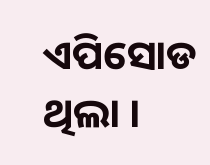ଏପିସୋଡ ଥିଲା ।